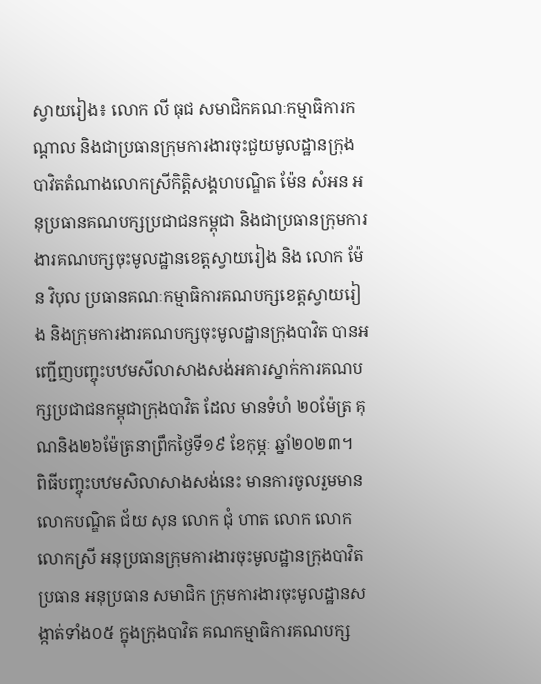ស្វាយរៀង៖ លោក លី ធុជ សមាជិកគណៈកម្មាធិការកណ្តាល និងជាប្រធានក្រុមការងារចុះជួយមូលដ្ឋានក្រុងបាវិតតំណាងលោកស្រីកិត្តិសង្គហបណ្ឌិត ម៉ែន សំអន អនុប្រធានគណបក្សប្រជាជនកម្ពុជា និងជាប្រធានក្រុមការងារគណបក្សចុះមូលដ្ឋានខេត្តស្វាយរៀង និង លោក ម៉ែន វិបុល ប្រធានគណៈកម្មាធិការគណបក្សខេត្តស្វាយរៀង និងក្រុមការងារគណបក្សចុះមូលដ្ឋានក្រុងបាវិត បានអញ្ជើញបញ្ចុះបឋមសីលាសាងសង់អគារស្នាក់ការគណបក្សប្រជាជនកម្ពុជាក្រុងបាវិត ដែល មានទំហំ ២០ម៉ែត្រ គុណនិង២៦ម៉ែត្រនាព្រឹកថ្ងៃទី១៩ ខែកុម្ភៈ ឆ្នាំ២០២៣។
ពិធីបញ្ចុះបឋមសិលាសាងសង់នេះ មានការចូលរួមមាន លោកបណ្ឌិត ជ័យ សុន លោក ជុំ ហាត លោក លោក លោកស្រី អនុប្រធានក្រុមការងារចុះមូលដ្ឋានក្រុងបាវិត ប្រធាន អនុប្រធាន សមាជិក ក្រុមការងារចុះមូលដ្ឋានសង្កាត់ទាំង០៥ ក្នុងក្រុងបាវិត គណកម្មាធិការគណបក្ស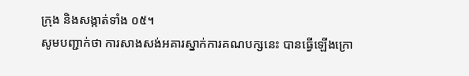ក្រុង និងសង្កាត់ទាំង ០៥។
សូមបញ្ជាក់ថា ការសាងសង់អគារស្នាក់ការគណបក្សនេះ បានធ្វើឡើងក្រោ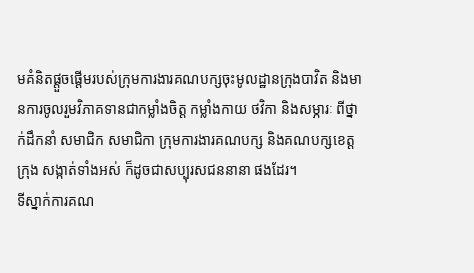មគំនិតផ្តួចផ្តើមរបស់ក្រុមការងារគណបក្សចុះមូលដ្ឋានក្រុងបាវិត និងមានការចូលរួមវិភាគទានជាកម្លាំងចិត្ត កម្លាំងកាយ ថវិកា និងសម្ភារៈ ពីថ្នាក់ដឹកនាំ សមាជិក សមាជិកា ក្រុមការងារគណបក្ស និងគណបក្សខេត្ត ក្រុង សង្កាត់ទាំងអស់ ក៏ដូចជាសប្បុរសជននានា ផងដែរ។
ទីស្នាក់ការគណ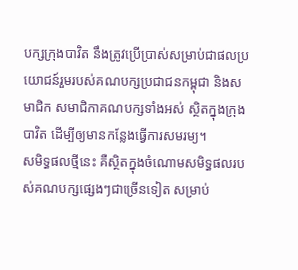បក្សក្រុងបាវិត នឹងត្រូវប្រើប្រាស់សម្រាប់ជាផលប្រយោជន៍រួមរបស់គណបក្សប្រជាជនកម្ពុជា និងសមាជិក សមាជិកាគណបក្សទាំងអស់ ស្ថិតក្នុងក្រុងបាវិត ដើម្បីឲ្យមានកន្លែងធ្វើការសមរម្យ។
សមិទ្ធផលថ្មីនេះ គឺស្ថិតក្នុងចំណោមសមិទ្ធផលរបស់គណបក្សផ្សេងៗជាច្រើនទៀត សម្រាប់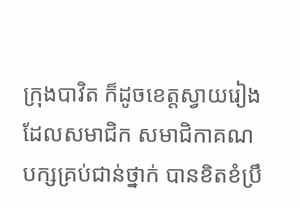ក្រុងបាវិត ក៏ដូចខេត្តស្វាយរៀង ដែលសមាជិក សមាជិកាគណបក្សគ្រប់ជាន់ថ្នាក់ បានខិតខំប្រឹ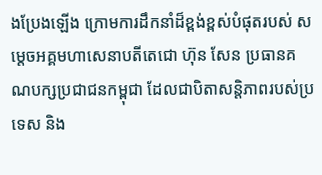ងប្រែងឡើង ក្រោមការដឹកនាំដ៏ខ្ពង់ខ្ពស់បំផុតរបស់ សម្តេចអគ្គមហាសេនាបតីតេជោ ហ៊ុន សែន ប្រធានគណបក្សប្រជាជនកម្ពុជា ដែលជាបិតាសន្តិភាពរបស់ប្រទេស និង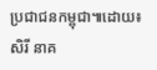ប្រជាជនកម្ពុជា៕ដោយ៖ សិរី នាគ